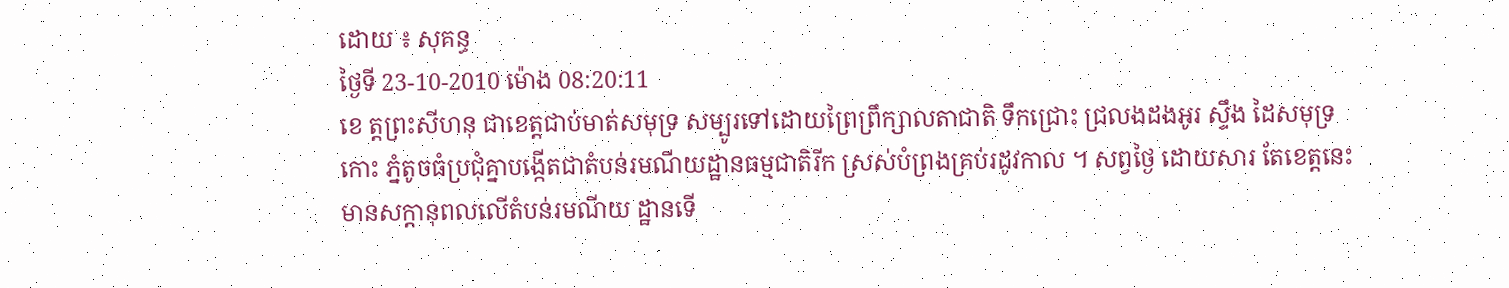ដោយ ៖ សុគន្ធ
ថ្ងៃទី 23-10-2010 ម៉ោង 08:20:11
ខេ ត្ដព្រះសីហនុ ជាខេត្ដជាប់មាត់សមុទ្រ សម្បូរទៅដោយព្រៃព្រឹក្សាលតាជាតិ ទឹកជ្រោះ ជ្រលងដងអូរ ស្ទឹង ដៃសមុទ្រ កោះ ភ្នំតូចធំប្រជុំគ្នាបង្កើតជាតំបន់រមណីយដ្ឋានធម្មជាតិរីក ស្រស់បំព្រងគ្រប់រដូវកាល ។ សព្វថ្ងៃ ដោយសារ តែខេត្ដនេះមានសក្ដានុពលលើតំបន់រមណីយ ដ្ឋានទើ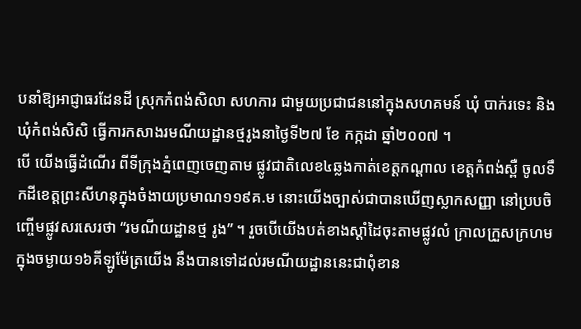បនាំឱ្យអាជ្ញាធរដែនដី ស្រុកកំពង់សិលា សហការ ជាមួយប្រជាជននៅក្នុងសហគមន៍ ឃុំ បាក់រទេះ និងឃុំកំពង់សិសិ ធ្វើការកសាងរមណីយដ្ឋានថ្មរូងនាថ្ងៃទី២៧ ខែ កក្កដា ឆ្នាំ២០០៧ ។
បើ យើងធ្វើដំណើរ ពីទីក្រុងភ្នំពេញចេញតាម ផ្លូវជាតិលេខ៤ឆ្លងកាត់ខេត្ដកណ្ដាល ខេត្ដកំពង់ស្ពឺ ចូលទឹកដីខេត្ដព្រះសីហនុក្នុងចំងាយប្រមាណ១១៩គ.ម នោះយើងច្បាស់ជាបានឃើញស្លាកសញ្ញា នៅប្របចិញ្ចើមផ្លូវសរសេរថា “រមណីយដ្ឋានថ្ម រូង” ។ រួចបើយើងបត់ខាងស្ដាំដៃចុះតាមផ្លូវលំ ក្រាលក្រួសក្រហមក្នុងចម្ងាយ១៦គីឡូម៉ែត្រយើង នឹងបានទៅដល់រមណីយដ្ឋាននេះជាពុំខាន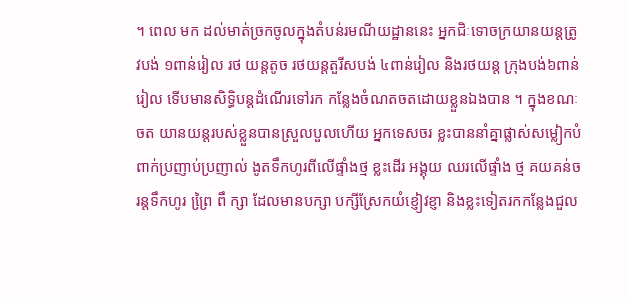។ ពេល មក ដល់មាត់ច្រកចូលក្នុងតំបន់រមណីយដ្ឋាននេះ អ្នកជិៈទោចក្រយានយន្ដត្រូវបង់ ១ពាន់រៀល រថ យន្ដតូច រថយន្ដតួរីសបង់ ៤ពាន់រៀល និងរថយន្ដ ក្រុងបង់៦ពាន់រៀល ទើបមានសិទ្ធិបន្ដដំណើរទៅរក កន្លែងចំណតចតដោយខ្លួនឯងបាន ។ ក្នុងខណៈចត យានយន្ដរបស់ខ្លួនបានស្រួលបួលហើយ អ្នកទេសចរ ខ្លះបាននាំគ្នាផ្លាស់សម្លៀកបំពាក់ប្រញាប់ប្រញាល់ ងូតទឹកហូរពីលើផ្ទាំងថ្ម ខ្លះដើរ អង្គុយ ឈរលើផ្ទាំង ថ្ម គយគន់ចរន្ដទឹកហូរ ព្រៃ្រ ពឹ ក្សា ដែលមានបក្សា បក្សីស្រែកយំខ្ញៀវខ្ញា និងខ្លះទៀតរកកន្លែងជួល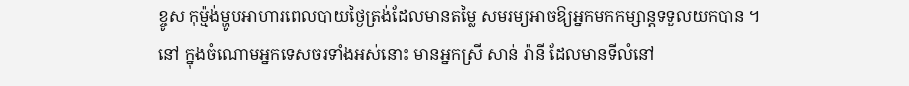ខ្ចូស កុម្ម៉ង់ម្ហូបអាហារពេលបាយថ្ងៃត្រង់ដែលមានតម្លៃ សមរម្យអាចឱ្យអ្នកមកកម្សាន្ដទទួលយកបាន ។
នៅ ក្នុងចំណោមអ្នកទេសចរទាំងអស់នោះ មានអ្នកស្រី សាន់ រ៉ានី ដែលមានទីលំនៅ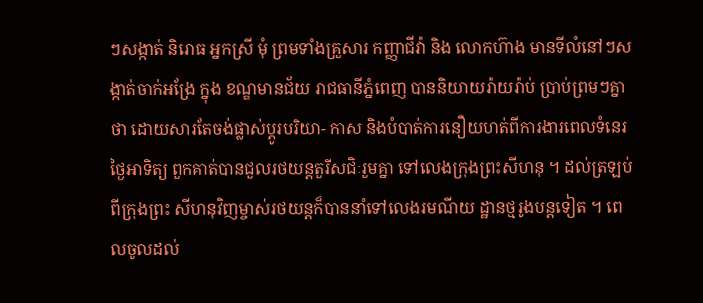ៗសង្កាត់ និរោធ អ្នកស្រី មុំ ព្រមទាំងគ្រួសារ កញ្ញាជីវ៉ា និង លោកហ៊ាង មានទីលំនៅៗសង្កាត់ចាក់អង្រែ ក្នុង ខណ្ឌមានជ័យ រាជធានីភ្នំពេញ បាននិយាយរ៉ាយរ៉ាប់ ប្រាប់ព្រមៗគ្នាថា ដោយសារតែចង់ផ្លាស់ប្ដូរបរិយា- កាស និងបំបាត់ការនឿយហត់ពីការងារពេលទំនេរ ថ្ងៃអាទិត្យ ពួកគាត់បានជួលរថយន្ដតួរីសជិៈរួមគ្នា ទៅលេងក្រុងព្រះសីហនុ ។ ដល់ត្រឡប់ពីក្រុងព្រះ សីហនុវិញម្ចាស់រថយន្ដក៏បាននាំទៅលេងរមណីយ ដ្ឋានថ្មរូងបន្ដទៀត ។ ពេលចូលដល់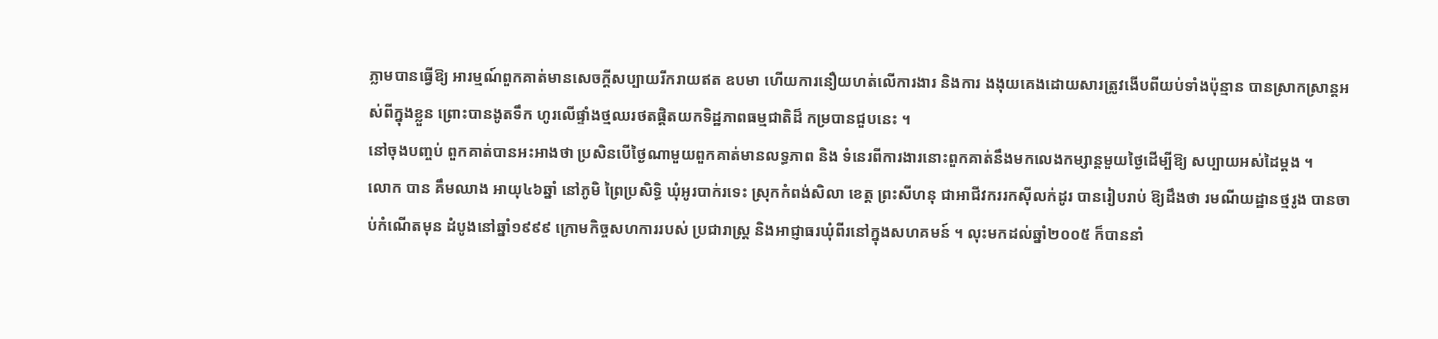ភ្លាមបានធ្វើឱ្យ អារម្មណ៍ពួកគាត់មានសេចក្ដីសប្បាយរីករាយឥត ឧបមា ហើយការនឿយហត់លើការងារ និងការ ងងុយគេងដោយសារត្រូវងើបពីយប់ទាំងប៉ុន្មាន បានស្រាកស្រាន្ដអស់ពីក្នុងខ្លួន ព្រោះបានងូតទឹក ហូរលើផ្ទាំងថ្មឈរថតផ្ដិតយកទិដ្ឋភាពធម្មជាតិដ៏ កម្របានជួបនេះ ។
នៅចុងបញ្ចប់ ពួកគាត់បានអះអាងថា ប្រសិនបើថ្ងៃណាមួយពួកគាត់មានលទ្ធភាព និង ទំនេរពីការងារនោះពួកគាត់នឹងមកលេងកម្សាន្ដមួយថ្ងៃដើម្បីឱ្យ សប្បាយអស់ដៃម្ដង ។
លោក បាន គឹមឈាង អាយុ៤៦ឆ្នាំ នៅភូមិ ព្រៃប្រសិទ្ធិ ឃុំអូរបាក់រទេះ ស្រុកកំពង់សិលា ខេត្ដ ព្រះសីហនុ ជាអាជីវកររកស៊ីលក់ដូរ បានរៀបរាប់ ឱ្យដឹងថា រមណីយដ្ឋានថ្មរូង បានចាប់កំណើតមុន ដំបូងនៅឆ្នាំ១៩៩៩ ក្រោមកិច្ចសហការរបស់ ប្រជារាស្ដ្រ និងអាជ្ញាធរឃុំពីរនៅក្នុងសហគមន៍ ។ លុះមកដល់ឆ្នាំ២០០៥ ក៏បាននាំ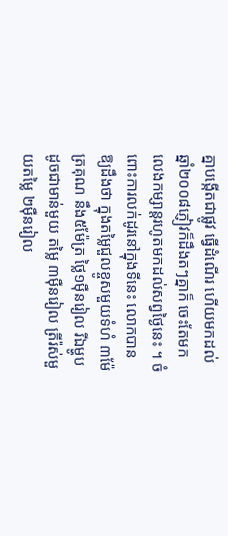គ្នាបង្កើតជាផ្លូវ ធ្វើដំណើរ ហើយមកដល់ឆ្នាំ២០០៨ភ្ញៀវក៏ដឹងតៗគ្នាក៏ ចេះតែមកលេងកម្សាន្ដរហូតមកដល់សព្វថ្ងៃនេះ ។ ចំពោះការលក់ដូរនៅក្នុងទីនេះ លោកបាន ឱ្យដឹងថា ក្នុងតម្លៃជួលខ្ចូសមួយទំហំ ៣ម៉ែត្រគុណ នឹង៥ម៉ែត្រ ថ្លៃ១ម៉ឺនរៀល រីឯម្ហូបដូចជាមាន់មួយ តម្លៃ ៣ម៉ឺនរៀល ត្រីរ៉ស់មួយតម្លៃ ២ម៉ឺនរៀល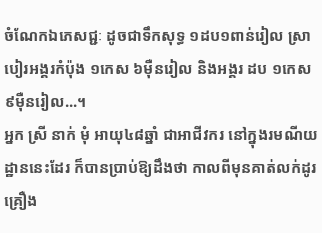ចំណែកឯភេសជ្ជៈ ដូចជាទឹកសុទ្ធ ១ដប១ពាន់រៀល ស្រាបៀរអង្គរកំប៉ុង ១កេស ៦ម៉ឺនរៀល និងអង្គរ ដប ១កេស ៩ម៉ឺនរៀល...។
អ្នក ស្រី នាក់ មុំ អាយុ៤៨ឆ្នាំ ជាអាជីវករ នៅក្នុងរមណីយដ្ឋាននេះដែរ ក៏បានប្រាប់ឱ្យដឹងថា កាលពីមុនគាត់លក់ដូរគ្រឿង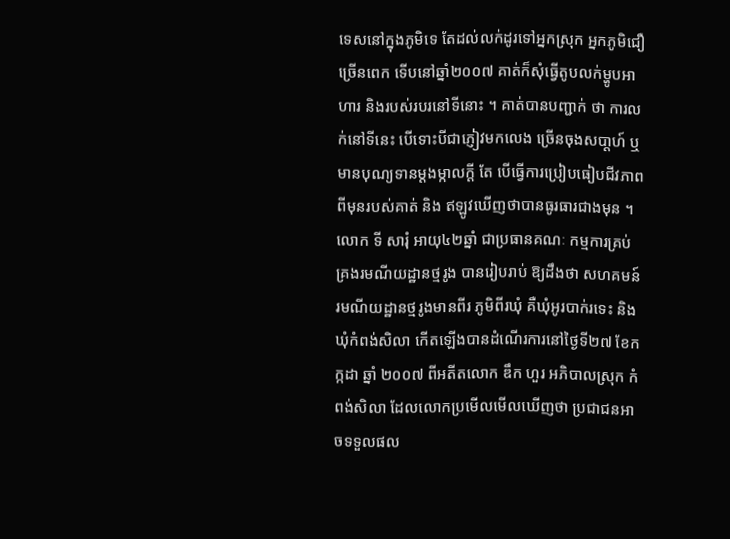ទេសនៅក្នុងភូមិទេ តែដល់លក់ដូរទៅអ្នកស្រុក អ្នកភូមិជឿច្រើនពេក ទើបនៅឆ្នាំ២០០៧ គាត់ក៏សុំធ្វើតូបលក់ម្ហូបអា ហារ និងរបស់របរនៅទីនោះ ។ គាត់បានបញ្ជាក់ ថា ការលក់នៅទីនេះ បើទោះបីជាភ្ញៀវមកលេង ច្រើនចុងសបា្ដហ៍ ឬមានបុណ្យទានម្ដងម្កាលក្ដី តែ បើធ្វើការប្រៀបធៀបជីវភាពពីមុនរបស់គាត់ និង ឥឡូវឃើញថាបានធូរធារជាងមុន ។
លោក ទី សារុំ អាយុ៤២ឆ្នាំ ជាប្រធានគណៈ កម្មការគ្រប់គ្រងរមណីយដ្ឋានថ្មរូង បានរៀបរាប់ ឱ្យដឹងថា សហគមន៍រមណីយដ្ឋានថ្មរូងមានពីរ ភូមិពីរឃុំ គឺឃុំអូរបាក់រទេះ និងឃុំកំពង់សិលា កើតឡើងបានដំណើរការនៅថ្ងៃទី២៧ ខែកក្កដា ឆ្នាំ ២០០៧ ពីអតីតលោក ឌឹក ហួរ អភិបាលស្រុក កំពង់សិលា ដែលលោកប្រមើលមើលឃើញថា ប្រជាជនអាចទទួលផល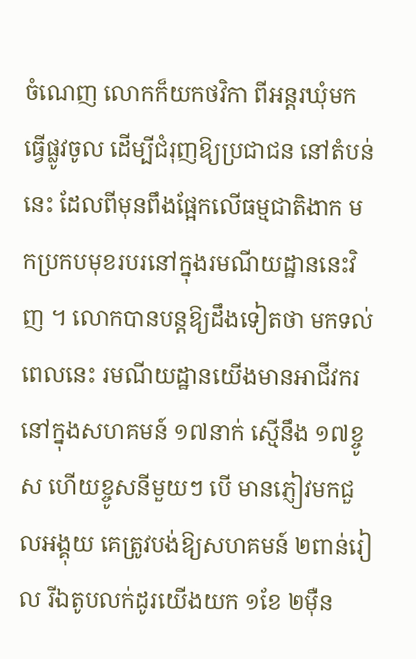ចំណេញ លោកក៏យកថវិកា ពីអន្ដរឃុំមកធ្វើផ្លូវចូល ដើម្បីជំរុញឱ្យប្រជាជន នៅតំបន់នេះ ដែលពីមុនពឹងផ្អែកលើធម្មជាតិងាក មកប្រកបមុខរបរនៅក្នុងរមណីយដ្ឋាននេះវិញ ។ លោកបានបន្ដឱ្យដឹងទៀតថា មកទល់ពេលនេះ រមណីយដ្ឋានយើងមានអាជីវករនៅក្នុងសហគមន៍ ១៧នាក់ ស្មើនឹង ១៧ខ្ចូស ហើយខ្ចូសនីមួយៗ បើ មានភ្ញៀវមកជួលអង្គុយ គេត្រូវបង់ឱ្យសហគមន៍ ២ពាន់រៀល រីឯតូបលក់ដូរយើងយក ១ខែ ២ម៉ឺន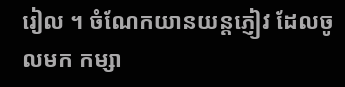រៀល ។ ចំណែកយានយន្ដភ្ញៀវ ដែលចូលមក កម្សា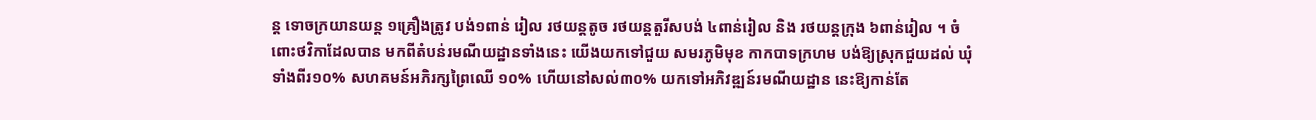ន្ដ ទោចក្រយានយន្ដ ១គ្រឿងត្រូវ បង់១ពាន់ រៀល រថយន្ដតូច រថយន្ដតួរីសបង់ ៤ពាន់រៀល និង រថយន្ដក្រុង ៦ពាន់រៀល ។ ចំពោះថវិកាដែលបាន មកពីតំបន់រមណីយដ្ឋានទាំងនេះ យើងយកទៅជួយ សមរភូមិមុខ កាកបាទក្រហម បង់ឱ្យស្រុកជួយដល់ ឃុំទាំងពីរ១០% សហគមន៍អភិរក្សព្រៃឈើ ១០% ហើយនៅសល់៣០% យកទៅអភិវឌ្ឍន៍រមណីយដ្ឋាន នេះឱ្យកាន់តែ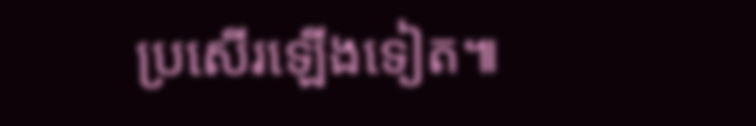ប្រសើរឡើងទៀត៕